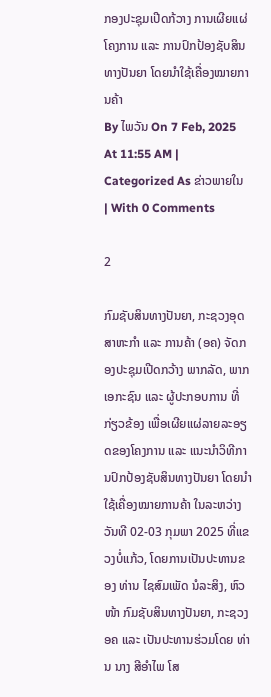ກອງປະຊຸມເປີດກ້ວາງ ການເຜີຍແຜ່ໂຄງການ ແລະ ການປົກປ້ອງຊັບສິນທາງປັນຍາ ໂດຍນໍາໃຊ້ເຄື່ອງໝາຍການຄ້າ
By ໄພວັນ On 7 Feb, 2025 At 11:55 AM | Categorized As ຂ່າວພາຍໃນ | With 0 Comments

2

ກົມຊັບສິນທາງປັນຍາ, ກະຊວງອຸດສາຫະກໍາ ແລະ ການຄ້າ (ອຄ) ຈັດກອງປະຊຸມເປີດກວ້າງ ພາກລັດ, ພາກເອກະຊົນ ແລະ ຜູ້ປະກອບການ ທີ່ກ່ຽວຂ້ອງ ເພື່ອເຜີຍແຜ່ລາຍລະອຽດຂອງໂຄງການ ແລະ ແນະນໍາວິທີການປົກປ້ອງຊັບສິນທາງປັນຍາ ໂດຍນໍາໃຊ້ເຄື່ອງໝາຍການຄ້າ ໃນລະຫວ່າງວັນທີ 02-03 ກຸມພາ 2025 ທີ່ແຂວງບໍ່ແກ້ວ, ໂດຍການເປັນປະທານຂອງ ທ່ານ ໄຊສົມເພັດ ນໍລະສິງ, ຫົວໜ້າ ກົມຊັບສິນທາງປັນຍາ, ກະຊວງ ອຄ ແລະ ເປັນປະທານຮ່ວມໂດຍ ທ່ານ ນາງ ສີອໍາໄພ ໂສ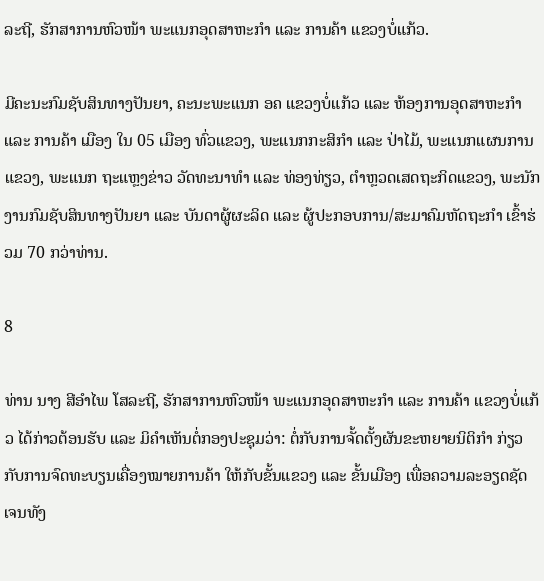ລະຖີ, ຮັກສາການຫົວໜ້າ ພະແນກອຸດສາຫະກໍາ ແລະ ການຄ້າ ແຂວງບໍ່ແກ້ວ.

ມີຄະນະກົມຊັບສິນທາງປັນຍາ, ຄະນະພະແນກ ອຄ ແຂວງບໍ່ແກ້ວ ແລະ ຫ້ອງການອຸດສາຫະກຳ ແລະ ການຄ້າ ເມືອງ ໃນ 05 ເມືອງ ທົ່ວແຂວງ, ພະແນກກະສິກໍາ ແລະ ປ່າໄມ້, ພະແນກແຜນການແຂວງ, ພະແນກ ຖະແຫຼງຂ່າວ ວັດທະນາທໍາ ແລະ ທ່ອງທ່ຽວ, ຕໍາຫຼວດເສດຖະກິດແຂວງ, ພະນັກງານກົມຊັບສິນທາງປັນຍາ ແລະ ບັນດາຜູ້ຜະລິດ ແລະ ຜູ້ປະກອບການ/ສະມາຄົມຫັດຖະກໍາ ເຂົ້າຮ່ວມ 70 ກວ່າທ່ານ.

8

ທ່ານ ນາງ ສີອໍາໄພ ໂສລະຖີ, ຮັກສາການຫົວໜ້າ ພະແນກອຸດສາຫະກໍາ ແລະ ການຄ້າ ແຂວງບໍ່ແກ້ວ ໄດ້ກ່າວຕ້ອນຮັບ ແລະ ມິຄໍາເຫັນຕໍ່ກອງປະຊຸມວ່າ: ຕໍ່ກັບການຈັ້ດຕັ້ງຜັນຂະຫຍາຍນິຕິກໍາ ກ່ຽວກັບການຈົດທະບຽນເຄື່ອງໝາຍການຄ້າ ໃຫ້ກັບຂັ້ນແຂວງ ແລະ ຂັ້ນເມືອງ ເພື່ອຄວາມລະອຽດຊັດເຈນທັງ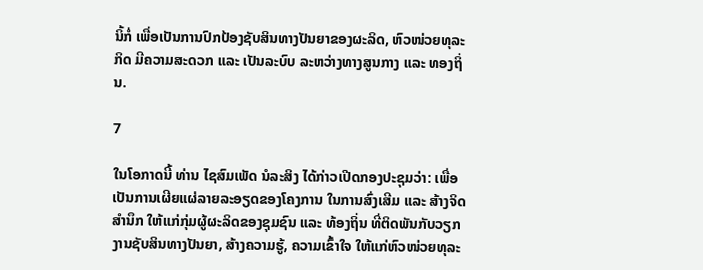ນິ້ກໍ່ ເພື່ອເປັນການປົກປ້ອງຊັບສິນທາງປັນຍາຂອງຜະລິດ, ຫົວໜ່ວຍທຸລະກິດ ມີຄວາມສະດວກ ແລະ ເປັນລະບົບ ລະຫວ່າງທາງສູນກາງ ແລະ ທອງຖິ່ນ.

7

ໃນໂອກາດນີ້ ທ່ານ ໄຊສົມເພັດ ນໍລະສິງ ໄດ້ກ່າວເປີດກອງປະຊຸມວ່າ: ເພື່ອເປັນການເຜີຍແຜ່ລາຍລະອຽດຂອງໂຄງການ ໃນການສົ່ງເສີມ ແລະ ສ້າງຈິດສຳນຶກ ໃຫ້ແກ່ກຸ່ມຜູ້ຜະລິດຂອງຊຸມຊົນ ແລະ ທ້ອງຖິ່ນ ທີ່ຕິດພັນກັບວຽກງານຊັບສິນທາງປັນຍາ, ສ້າງຄວາມຮູ້, ຄວາມເຂົ້າໃຈ ໃຫ້ແກ່ຫົວໜ່ວຍທຸລະ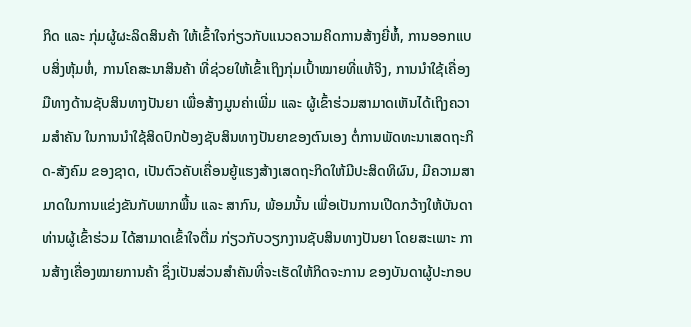ກິດ ແລະ ກຸ່ມຜູ້ຜະລິດສິນຄ້າ ໃຫ້ເຂົ້າໃຈກ່ຽວກັບແນວຄວາມຄິດການສ້າງຍີ່ຫໍ້, ການອອກແບບສິ່ງຫຸ້ມຫໍ່, ການໂຄສະນາສິນຄ້າ ທີ່ຊ່ວຍໃຫ້ເຂົ້າເຖິງກຸ່ມເປົ້າໝາຍທີ່ແທ້ຈິງ, ການນຳໃຊ້ເຄື່ອງມືທາງດ້ານຊັບສິນທາງປັນຍາ ເພື່ອສ້າງມູນຄ່າເພີ່ມ ແລະ ຜູ້ເຂົ້າຮ່ວມສາມາດເຫັນໄດ້ເຖິງຄວາມສຳຄັນ ໃນການນຳໃຊ້ສິດປົກປ້ອງຊັບສິນທາງປັນຍາຂອງຕົນເອງ ຕໍ່ການພັດທະນາເສດຖະກິດ-ສັງຄົມ ຂອງຊາດ, ເປັນຕົວຄັບເຄື່ອນຍູ້ແຮງສ້າງເສດຖະກິດໃຫ້ມີປະສິດທິຜົນ, ມີຄວາມສາມາດໃນການແຂ່ງຂັນກັບພາກພື້ນ ແລະ ສາກົນ, ພ້ອມນັ້ນ ເພື່ອເປັນການເປີດກວ້າງໃຫ້ບັນດາທ່ານຜູ້ເຂົ້າຮ່ວມ ໄດ້ສາມາດເຂົ້າໃຈຕື່ມ ກ່ຽວກັບວຽກງານຊັບສິນທາງປັນຍາ ໂດຍສະເພາະ ການສ້າງເຄື່ອງໝາຍການຄ້າ ຊຶ່ງເປັນສ່ວນສຳຄັນທີ່ຈະເຮັດໃຫ້ກິດຈະການ ຂອງບັນດາຜູ້ປະກອບ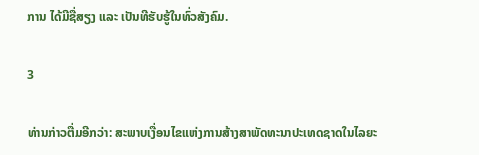ການ ໄດ້ມີຊື່ສຽງ ແລະ ເປັນທີຮັບຮູ້ໃນທົ່ວສັງຄົມ.

3

ທ່ານກ່າວຕື່ມອີກວ່າ: ສະພາບເງື່ອນໄຂແຫ່ງການສ້າງສາພັດທະນາປະເທດຊາດໃນໄລຍະ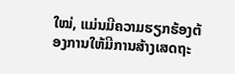ໃໝ່, ແມ່ນມີຄວາມຮຽກຮ້ອງຕ້ອງການໃຫ້ມີການສ້າງເສດຖະ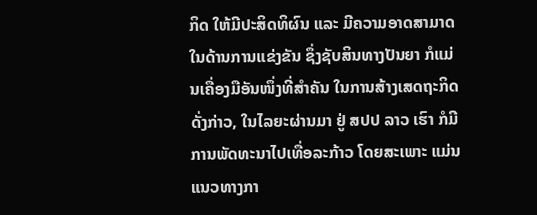ກິດ ໃຫ້ມີປະສິດທິຜົນ ແລະ ມີຄວາມອາດສາມາດໃນດ້ານການແຂ່ງຂັນ ຊຶ່ງຊັບສິນທາງປັນຍາ ກໍແມ່ນເຄື່ອງມືອັນໜຶ່ງທີ່ສໍາຄັນ ໃນການສ້າງເສດຖະກິດດັ່ງກ່າວ, ໃນໄລຍະຜ່ານມາ ຢູ່ ສປປ ລາວ ເຮົາ ກໍມີການພັດທະນາໄປເທື່ອລະກ້າວ ໂດຍສະເພາະ ແມ່ນແນວທາງກາ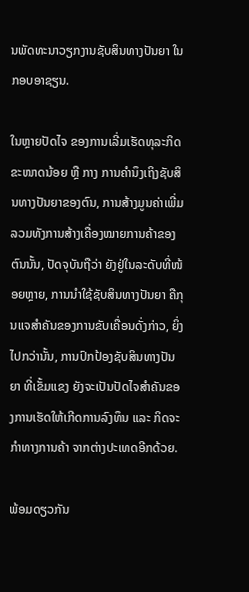ນພັດທະນາວຽກງານຊັບສິນທາງປັນຍາ ໃນກອບອາຊຽນ.

ໃນຫຼາຍປັດໄຈ ຂອງການເລີ່ມເຮັດທຸລະກິດຂະໜາດນ້ອຍ ຫຼື ກາງ ການຄຳນຶງເຖິງຊັບສິນທາງປັນຍາຂອງຕົນ, ການສ້າງມູນຄ່າເພີ່ມ ລວມທັງການສ້າງເຄື່ອງໝາຍການຄ້າຂອງຕົນນັ້ນ, ປັດຈຸບັນຖືວ່າ ຍັງຢູ່ໃນລະດັບທີ່ໜ້ອຍຫຼາຍ, ການນຳໃຊ້ຊັບສິນທາງປັນຍາ ຄືກຸນແຈສຳຄັນຂອງການຂັບເຄື່ອນດັ່ງກ່າວ, ຍິ່ງໄປກວ່ານັ້ນ, ການປົກປ້ອງຊັບສິນທາງປັນຍາ ທີ່ເຂັ້ມແຂງ ຍັງຈະເປັນປັດໄຈສຳຄັນຂອງການເຮັດໃຫ້ເກີດການລົງທຶນ ແລະ ກິດຈະກຳທາງການຄ້າ ຈາກຕ່າງປະເທດອີກດ້ວຍ.

ພ້ອມດຽວກັນ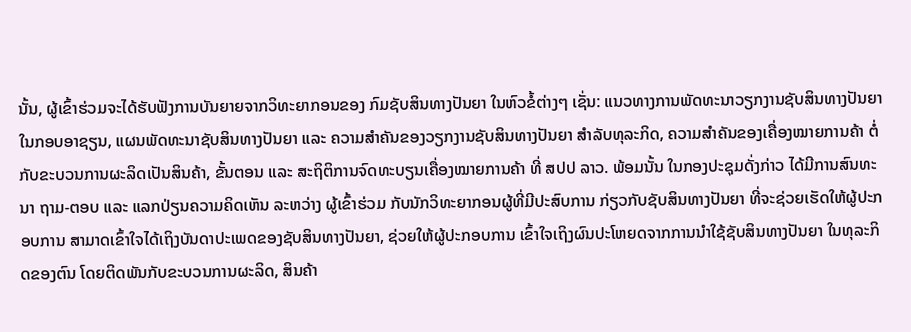ນັ້ນ, ຜູ້ເຂົ້າຮ່ວມຈະໄດ້ຮັບຟັງການບັນຍາຍຈາກວິທະຍາກອນຂອງ ກົມຊັບສິນທາງປັນຍາ ໃນຫົວຂໍ້ຕ່າງໆ ເຊັ່ນ: ແນວທາງການພັດທະນາວຽກງານຊັບສິນທາງປັນຍາໃນກອບອາຊຽນ, ແຜນພັດທະນາຊັບສິນທາງປັນຍາ ແລະ ຄວາມສໍາຄັນຂອງວຽກງານຊັບສິນທາງປັນຍາ ສໍາລັບທຸລະກິດ, ຄວາມສໍາຄັນຂອງເຄື່ອງໝາຍການຄ້າ ຕໍ່ກັບຂະບວນການຜະລິດເປັນສິນຄ້າ, ຂັ້ນຕອນ ແລະ ສະຖິຕິການຈົດທະບຽນເຄື່ອງໝາຍການຄ້າ ທີ່ ສປປ ລາວ. ພ້ອມນັ້ນ ໃນກອງປະຊຸມດັ່ງກ່າວ ໄດ້ມີການສົນທະນາ ຖາມ-ຕອບ ແລະ ແລກປ່ຽນຄວາມຄິດເຫັນ ລະຫວ່າງ ຜູ້ເຂົ້າຮ່ວມ ກັບນັກວິທະຍາກອນຜູ້ທີ່ມີປະສົບການ ກ່ຽວກັບຊັບສິນທາງປັນຍາ ທີ່ຈະຊ່ວຍເຮັດໃຫ້ຜູ້ປະກອບການ ສາມາດເຂົ້າໃຈໄດ້ເຖິງບັນດາປະເພດຂອງຊັບສິນທາງປັນຍາ, ຊ່ວຍໃຫ້ຜູ້ປະກອບການ ເຂົ້າໃຈເຖິງຜົນປະໂຫຍດຈາກການນຳໃຊ້ຊັບສິນທາງປັນຍາ ໃນທຸລະກິດຂອງຕົນ ໂດຍຕິດພັນກັບຂະບວນການຜະລິດ, ສິນຄ້າ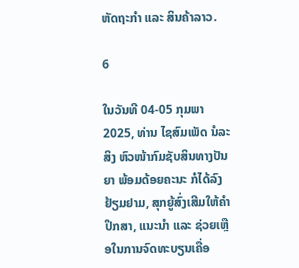ຫັດຖະກຳ ແລະ ສິນຄ້າລາວ.

6

ໃນວັນທີ 04-05 ກຸມພາ 2025, ທ່ານ ໄຊສົມເພັດ ນໍລະສິງ ຫົວໜ້າກົມຊັບສິນທາງປັນຍາ ພ້ອມດ້ອຍຄະນະ ກໍໄດ້ລົງຢ້ຽມຢາມ, ສຸກຍູ້ສົ່ງເສີມໃຫ້ຄໍາປຶກສາ, ແນະນໍາ ແລະ ຊ່ວຍເຫຼືອໃນການຈົດທະບຽນເຄື່ອ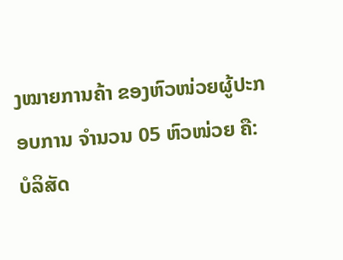ງໝາຍການຄ້າ ຂອງຫົວໜ່ວຍຜູ້ປະກອບການ ຈໍານວນ 05 ຫົວໜ່ວຍ ຄື: ບໍລິສັດ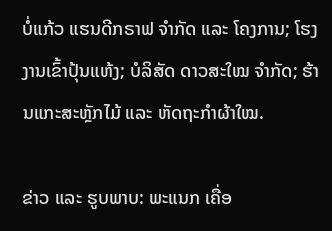ບໍ່ແກ້ວ ແຮນດີກຣາຟ ຈໍາກັດ ແລະ ໂຄງການ; ໂຮງງານເຂົ້າປຸ້ນແຫ້ງ; ບໍລິສັດ ດາວສະໃໝ ຈໍາກັດ; ຮ້ານແກະສະຫຼັກໄມ້ ແລະ ຫັດຖະກໍາຜ້າໃໝ.

ຂ່າວ ແລະ ຮູບພາບ: ພະແນກ ເຄື່ອ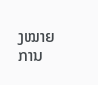ງໝາຍການ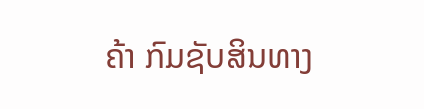ຄ້າ ກົມຊັບສິນທາງ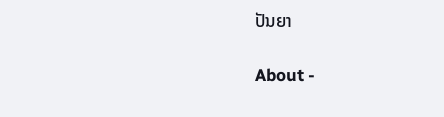ປັນຍາ

About -